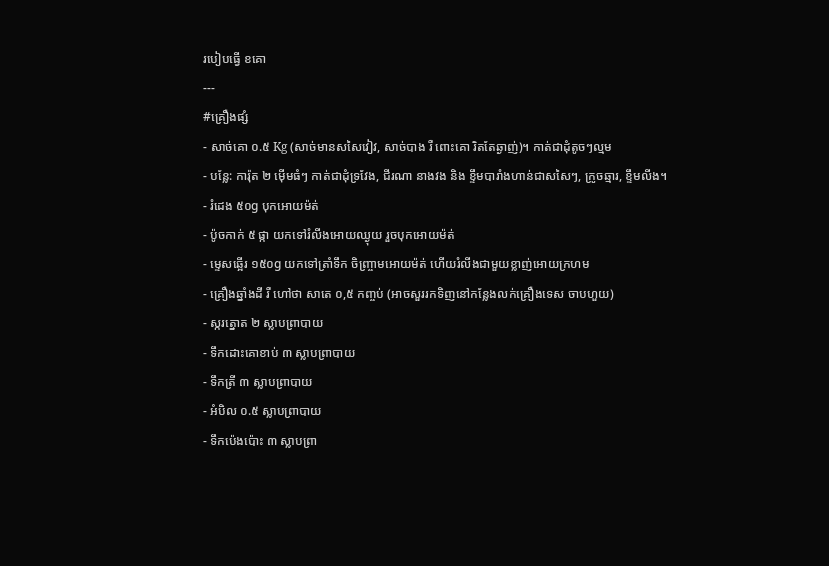របៀបធ្វើ ខគោ
---
#គ្រឿងផ្សំ
- សាច់គោ ០.៥ Kg (សាច់មានសសៃវៀវ, សាច់បាង រឺ ពោះគោ រិតតែឆ្ងាញ់)។ កាត់ជាដុំតូចៗល្មម
- បន្លែ: ការ៉ុត ២ ម៉ើមធំៗ កាត់ជាដុំទ្រវែង, ជីរណា នាងវង និង ខ្ទឹមបារាំងហាន់ជាសសៃៗ, ក្រូចឆ្មារ, ខ្ទឹមលីង។
- រំដេង ៥០g បុកអោយម៉ត់
- ប៉ូចកាក់ ៥ ផ្កា យកទៅរំលីងអោយឈ្ងុយ រួចបុកអោយម៉ត់
- ម្ទេសឆ្អើរ ១៥០g យកទៅត្រាំទឹក ចិញ្ច្រាមអោយម៉ត់ ហើយរំលីងជាមួយខ្លាញ់អោយក្រហម
- គ្រឿងឆ្នាំងដី រឺ ហៅថា សាតេ ០,៥ កញ្ចប់ (អាចសួររកទិញនៅកន្លែងលក់គ្រឿងទេស ចាបហួយ)
- ស្ករត្នោត ២ ស្លាបព្រាបាយ
- ទឹកដោះគោខាប់ ៣ ស្លាបព្រាបាយ
- ទឹកត្រី ៣ ស្លាបព្រាបាយ
- អំបិល ០.៥ ស្លាបព្រាបាយ
- ទឹកប៉េងប៉ោះ ៣ ស្លាបព្រា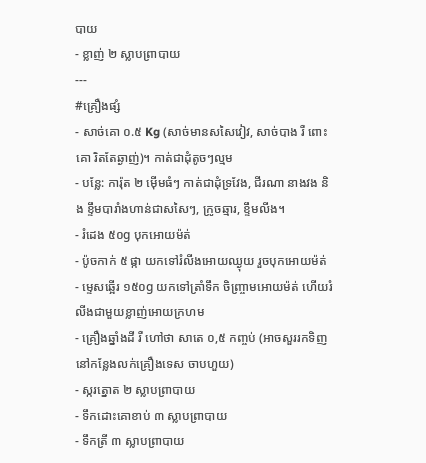បាយ
- ខ្លាញ់ ២ ស្លាបព្រាបាយ
---
#គ្រឿងផ្សំ
- សាច់គោ ០.៥ Kg (សាច់មានសសៃវៀវ, សាច់បាង រឺ ពោះគោ រិតតែឆ្ងាញ់)។ កាត់ជាដុំតូចៗល្មម
- បន្លែ: ការ៉ុត ២ ម៉ើមធំៗ កាត់ជាដុំទ្រវែង, ជីរណា នាងវង និង ខ្ទឹមបារាំងហាន់ជាសសៃៗ, ក្រូចឆ្មារ, ខ្ទឹមលីង។
- រំដេង ៥០g បុកអោយម៉ត់
- ប៉ូចកាក់ ៥ ផ្កា យកទៅរំលីងអោយឈ្ងុយ រួចបុកអោយម៉ត់
- ម្ទេសឆ្អើរ ១៥០g យកទៅត្រាំទឹក ចិញ្ច្រាមអោយម៉ត់ ហើយរំលីងជាមួយខ្លាញ់អោយក្រហម
- គ្រឿងឆ្នាំងដី រឺ ហៅថា សាតេ ០,៥ កញ្ចប់ (អាចសួររកទិញនៅកន្លែងលក់គ្រឿងទេស ចាបហួយ)
- ស្ករត្នោត ២ ស្លាបព្រាបាយ
- ទឹកដោះគោខាប់ ៣ ស្លាបព្រាបាយ
- ទឹកត្រី ៣ ស្លាបព្រាបាយ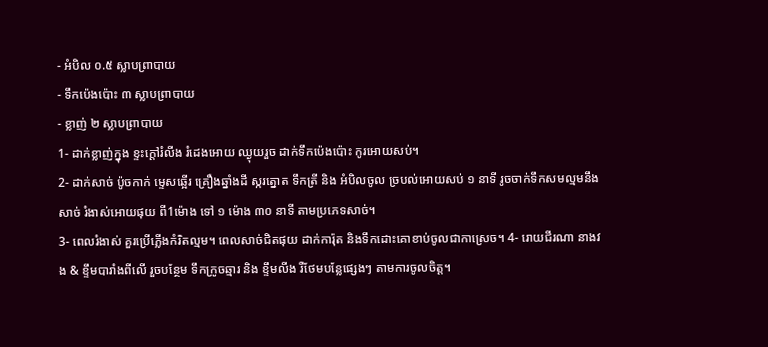- អំបិល ០.៥ ស្លាបព្រាបាយ
- ទឹកប៉េងប៉ោះ ៣ ស្លាបព្រាបាយ
- ខ្លាញ់ ២ ស្លាបព្រាបាយ
1- ដាក់ខ្លាញ់ក្នុង ខ្ទះក្តៅរំលីង រំដេងអោយ ឈ្ងុយរួច ដាក់ទឹកប៉េងប៉ោះ កូរអោយសប់។
2- ដាក់សាច់ ប៉ូចកាក់ ម្ទេសឆ្អើរ គ្រឿងឆ្នាំងដី ស្ករត្នោត ទឹកត្រី និង អំបិលចូល ច្របល់អោយសប់ ១ នាទី រូចចាក់ទឹកសមល្មមនឹងសាច់ រំងាស់អោយផុយ ពី1ម៉ោង ទៅ ១ ម៉ោង ៣០ នាទី តាមប្រភេទសាច់។
3- ពេលរំងាស់ គួរប្រើភ្លើងកំរិតល្មម។ ពេលសាច់ជិតផុយ ដាក់ការ៉ុត និងទឹកដោះគោខាប់ចូលជាកាស្រេច។ 4- រោយជីរណា នាងវង & ខ្ទឹមបារាំងពីលើ រួចបន្ថែម ទឹកក្រូចឆ្មារ និង ខ្ទឹមលីង រឺថែមបន្លែផ្សេងៗ តាមការចូលចិត្ត។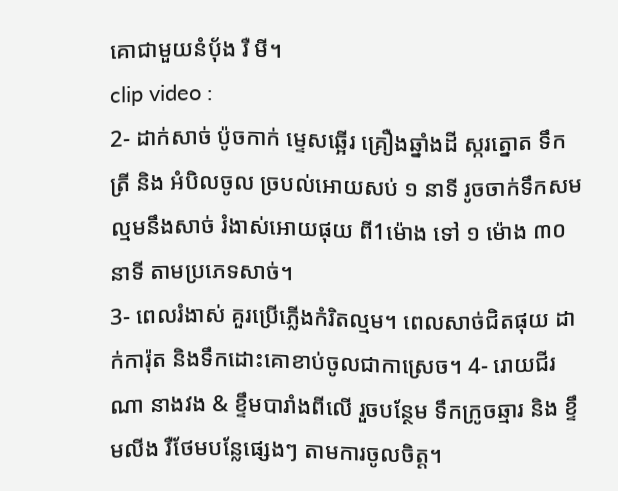គោជាមួយនំប័ុង រឺ មី។
clip video :
2- ដាក់សាច់ ប៉ូចកាក់ ម្ទេសឆ្អើរ គ្រឿងឆ្នាំងដី ស្ករត្នោត ទឹកត្រី និង អំបិលចូល ច្របល់អោយសប់ ១ នាទី រូចចាក់ទឹកសមល្មមនឹងសាច់ រំងាស់អោយផុយ ពី1ម៉ោង ទៅ ១ ម៉ោង ៣០ នាទី តាមប្រភេទសាច់។
3- ពេលរំងាស់ គួរប្រើភ្លើងកំរិតល្មម។ ពេលសាច់ជិតផុយ ដាក់ការ៉ុត និងទឹកដោះគោខាប់ចូលជាកាស្រេច។ 4- រោយជីរណា នាងវង & ខ្ទឹមបារាំងពីលើ រួចបន្ថែម ទឹកក្រូចឆ្មារ និង ខ្ទឹមលីង រឺថែមបន្លែផ្សេងៗ តាមការចូលចិត្ត។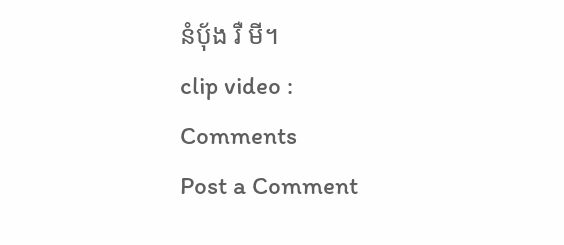នំប័ុង រឺ មី។
clip video :
Comments
Post a Comment